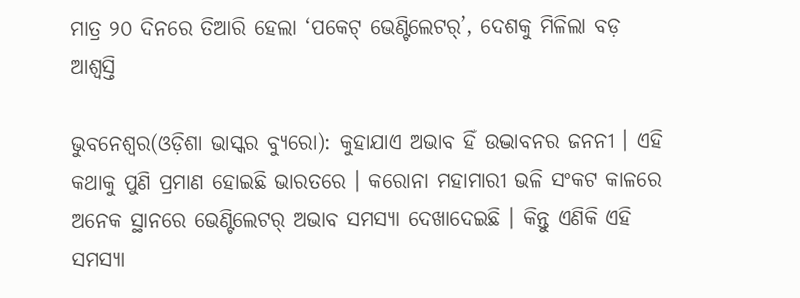ମାତ୍ର ୨୦ ଦିନରେ ତିଆରି ହେଲା ‘ପକେଟ୍ ଭେଣ୍ଟିଲେଟର୍’, ଦେଶକୁ ମିଳିଲା ବଡ଼ ଆଶ୍ୱସ୍ତି

ଭୁବନେଶ୍ୱର(ଓଡ଼ିଶା ଭାସ୍କର ବ୍ୟୁରୋ): କୁହାଯାଏ ଅଭାବ ହିଁ ଉଦ୍ଭାବନର ଜନନୀ । ଏହି କଥାକୁ ପୁଣି ପ୍ରମାଣ ହୋଇଛି ଭାରତରେ । କରୋନା ମହାମାରୀ ଭଳି ସଂକଟ କାଳରେ ଅନେକ ସ୍ଥାନରେ ଭେଣ୍ଟିଲେଟର୍ ଅଭାବ ସମସ୍ୟା ଦେଖାଦେଇଛି । କିନ୍ତୁ ଏଣିକି ଏହି ସମସ୍ୟା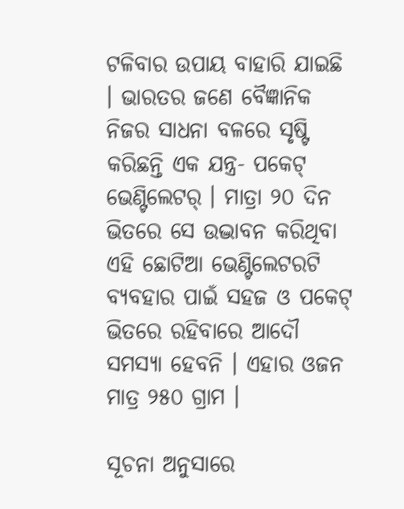ଟଳିବାର ଉପାୟ ବାହାରି ଯାଇଛି । ଭାରତର ଜଣେ ବୈଜ୍ଞାନିକ ନିଜର ସାଧନା ବଳରେ ସୃଷ୍ଟି କରିଛନ୍ତି ଏକ ଯନ୍ତ୍ର- ପକେଟ୍ ଭେଣ୍ଟିଲେଟର୍ । ମାତ୍ରା ୨୦ ଦିନ ଭିତରେ ସେ ଉଦ୍ଭାବନ କରିଥିବା ଏହି ଛୋଟିଆ ଭେଣ୍ଟିଲେଟରଟି ବ୍ୟବହାର ପାଇଁ ସହଜ ଓ ପକେଟ୍ ଭିତରେ ରହିବାରେ ଆଦୌ ସମସ୍ୟା ହେବନି । ଏହାର ଓଜନ ମାତ୍ର ୨୫୦ ଗ୍ରାମ ।

ସୂଚନା ଅନୁସାରେ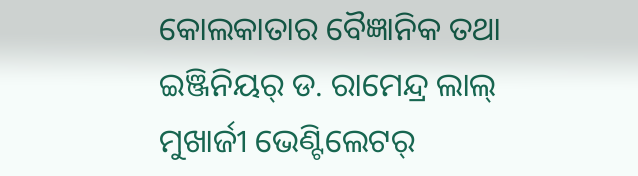କୋଲକାତାର ବୈଜ୍ଞାନିକ ତଥା ଇଞ୍ଜିନିୟର୍ ଡ. ରାମେନ୍ଦ୍ର ଲାଲ୍ ମୁଖାର୍ଜୀ ଭେଣ୍ଟିଲେଟର୍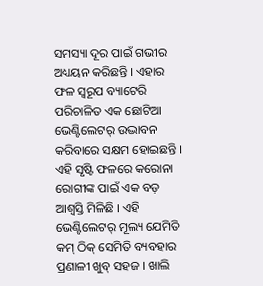ସମସ୍ୟା ଦୂର ପାଇଁ ଗଭୀର ଅଧ୍ୟୟନ କରିଛନ୍ତି । ଏହାର ଫଳ ସ୍ୱରୂପ ବ୍ୟାଟେରି ପରିଚାଳିତ ଏକ ଛୋଟିଆ ଭେଣ୍ଟିଲେଟର୍ ଉଦ୍ଭାବନ କରିବାରେ ସକ୍ଷମ ହୋଇଛନ୍ତି । ଏହି ସୃଷ୍ଟି ଫଳରେ କରୋନା ରୋଗୀଙ୍କ ପାଇଁ ଏକ ବଡ଼ ଆଶ୍ୱସ୍ତି ମିଳିଛି । ଏହି ଭେଣ୍ଟିଲେଟର୍ ମୂଲ୍ୟ ଯେମିତି କମ୍ ଠିକ୍ ସେମିତି ବ୍ୟବହାର ପ୍ରଣାଳୀ ଖୁବ୍ ସହଜ । ଖାଲି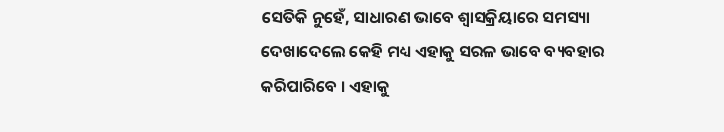ସେତିକି ନୁହେଁ, ସାଧାରଣ ଭାବେ ଶ୍ୱାସକ୍ରିୟାରେ ସମସ୍ୟା ଦେଖାଦେଲେ କେହି ମଧ୍ୟ ଏହାକୁ ସରଳ ଭାବେ ବ୍ୟବହାର କରିପାରିବେ । ଏହାକୁ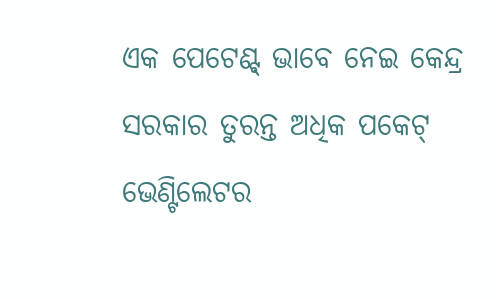ଏକ ପେଟେଣ୍ଟ୍ ଭାବେ ନେଇ କେନ୍ଦ୍ର ସରକାର ତୁରନ୍ତ ଅଧିକ ପକେଟ୍ ଭେଣ୍ଟିଲେଟର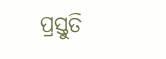ପ୍ରସ୍ତୁତି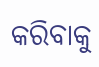କରିବାକୁ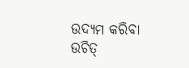ଉଦ୍ୟମ କରିବା ଉଚିତ୍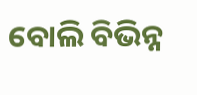ବୋଲି ବିଭିନ୍ନ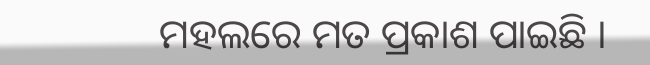ମହଲରେ ମତ ପ୍ରକାଶ ପାଇଛି ।